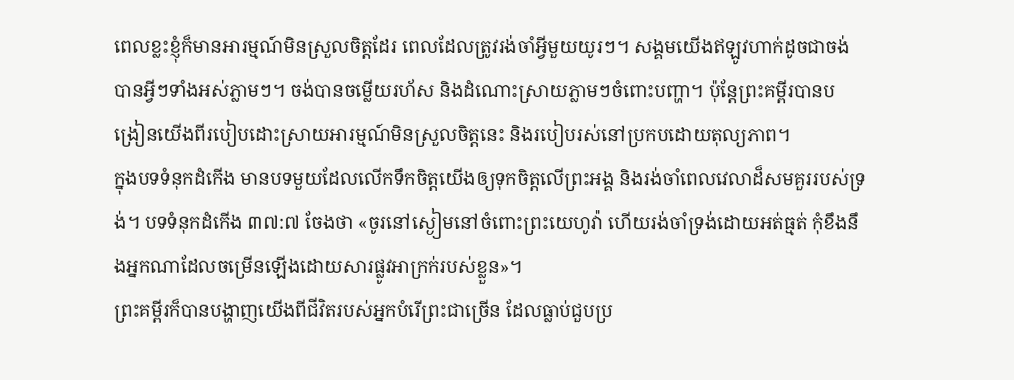ពេលខ្លះខ្ញុំក៏មានអារម្មណ៍មិនស្រួលចិត្តដែរ ពេលដែលត្រូវរង់ចាំអ្វីមួយយូរៗ។ សង្គមយើងឥឡូវហាក់ដូចជាចង់បានអ្វីៗទាំងអស់ភ្លាមៗ។ ចង់បានចម្លើយរហ័ស និងដំណោះស្រាយភ្លាមៗចំពោះបញ្ហា។ ប៉ុន្តែព្រះគម្ពីរបានបង្រៀនយើងពីរបៀបដោះស្រាយអារម្មណ៍មិនស្រួលចិត្តនេះ និងរបៀបរស់នៅប្រកបដោយតុល្យភាព។
ក្នុងបទទំនុកដំកើង មានបទមួយដែលលើកទឹកចិត្តយើងឲ្យទុកចិត្តលើព្រះអង្គ និងរង់ចាំពេលវេលាដ៏សមគួររបស់ទ្រង់។ បទទំនុកដំកើង ៣៧:៧ ចែងថា «ចូរនៅស្ងៀមនៅចំពោះព្រះយេហូវ៉ា ហើយរង់ចាំទ្រង់ដោយអត់ធ្មត់ កុំខឹងនឹងអ្នកណាដែលចម្រើនឡើងដោយសារផ្លូវអាក្រក់របស់ខ្លួន»។
ព្រះគម្ពីរក៏បានបង្ហាញយើងពីជីវិតរបស់អ្នកបំរើព្រះជាច្រើន ដែលធ្លាប់ជួបប្រ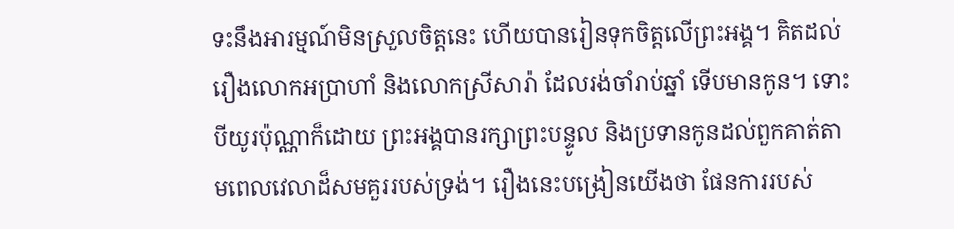ទះនឹងអារម្មណ៍មិនស្រួលចិត្តនេះ ហើយបានរៀនទុកចិត្តលើព្រះអង្គ។ គិតដល់រឿងលោកអប្រាហាំ និងលោកស្រីសារ៉ា ដែលរង់ចាំរាប់ឆ្នាំ ទើបមានកូន។ ទោះបីយូរប៉ុណ្ណាក៏ដោយ ព្រះអង្គបានរក្សាព្រះបន្ទូល និងប្រទានកូនដល់ពួកគាត់តាមពេលវេលាដ៏សមគួររបស់ទ្រង់។ រឿងនេះបង្រៀនយើងថា ផែនការរបស់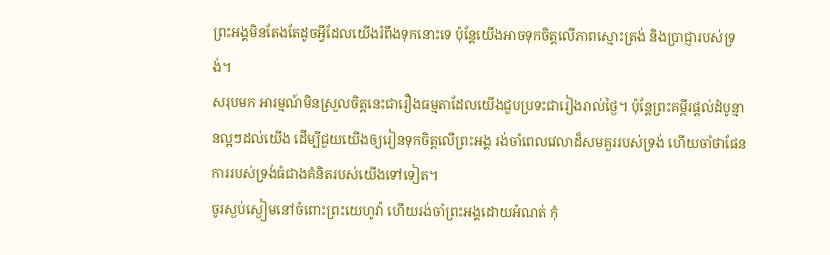ព្រះអង្គមិនតែងតែដូចអ្វីដែលយើងរំពឹងទុកនោះទេ ប៉ុន្តែយើងអាចទុកចិត្តលើភាពស្មោះត្រង់ និងប្រាជ្ញារបស់ទ្រង់។
សរុបមក អារម្មណ៍មិនស្រួលចិត្តនេះជារឿងធម្មតាដែលយើងជួបប្រទះជារៀងរាល់ថ្ងៃ។ ប៉ុន្តែព្រះគម្ពីរផ្ដល់ដំបូន្មានល្អៗដល់យើង ដើម្បីជួយយើងឲ្យរៀនទុកចិត្តលើព្រះអង្គ រង់ចាំពេលវេលាដ៏សមគួររបស់ទ្រង់ ហើយចាំថាផែនការរបស់ទ្រង់ធំជាងគំនិតរបស់យើងទៅទៀត។
ចូរស្ងប់ស្ងៀមនៅចំពោះព្រះយេហូវ៉ា ហើយរង់ចាំព្រះអង្គដោយអំណត់ កុំ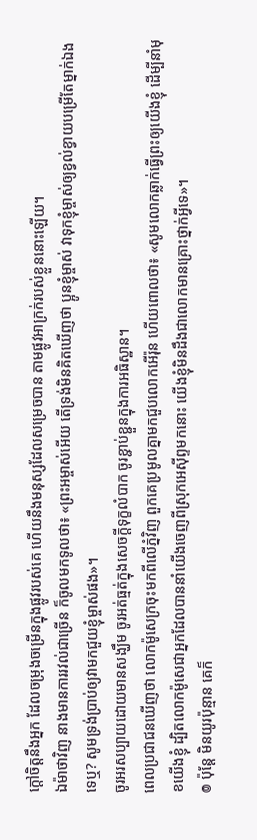ក្តៅចិត្តនឹងអ្នក ដែលចម្រុងចម្រើនក្នុងផ្លូវរបស់គេ ហើយនឹងមនុស្សដែលសម្រេចបាន តាមផ្លូវអាក្រក់របស់ខ្លួននោះឡើយ។
ឯម៉ាថាវិញ នាងមានការរវល់ជាច្រើន ក៏ចូលមកទូលថា៖ «ព្រះអម្ចាស់អើយ តើទ្រង់មិនគិតឃើញថា ប្អូនខ្ញុំម្ចាស់ វាទុកខ្ញុំម្ចាស់ឲ្យខ្វល់ខ្វាយបម្រើតែម្នាក់ឯងទេឬ? សូមទ្រង់ប្រាប់ឲ្យវាមកជួយខ្ញុំម្ចាស់ផង»។
ចូរអរសប្បាយដោយមានសង្ឃឹម ចូរអត់ធ្មត់ក្នុងសេចក្តីទុក្ខលំបាក ចូរខ្ជាប់ខ្ជួនក្នុងការអធិស្ឋាន។
ពេលប្រជាជនឃើញថា លោកម៉ូសេក្រចុះមកពីលើភ្នំវិញ ពួកគេប្រមូលគ្នាមកជួបលោកអើរ៉ុន ហើយពោលថា៖ «សូមលោកឆ្លាក់ធ្វើព្រះឲ្យយើងខ្ញុំ ដើម្បីនាំមុខយើងខ្ញុំ ដ្បិតលោកម៉ូសេជាអ្នកដែលបាននាំយើងចេញពីស្រុកអេស៊ីព្ទមកនោះ យើងខ្ញុំមិនដឹងជាលោកមានគ្រោះថ្នាក់អ្វីទេ»។
៙ ប៉ុន្ដែ មិនយូរប៉ុន្មាន គេក៏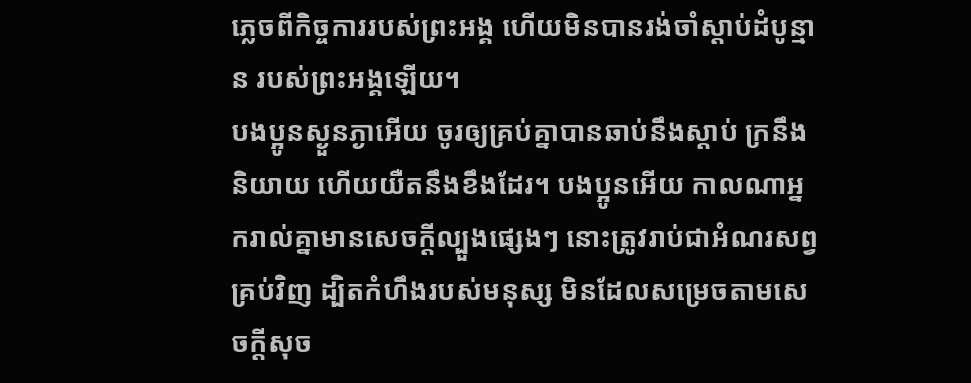ភ្លេចពីកិច្ចការរបស់ព្រះអង្គ ហើយមិនបានរង់ចាំស្តាប់ដំបូន្មាន របស់ព្រះអង្គឡើយ។
បងប្អូនស្ងួនភ្ងាអើយ ចូរឲ្យគ្រប់គ្នាបានឆាប់នឹងស្តាប់ ក្រនឹងនិយាយ ហើយយឺតនឹងខឹងដែរ។ បងប្អូនអើយ កាលណាអ្នករាល់គ្នាមានសេចក្តីល្បួងផ្សេងៗ នោះត្រូវរាប់ជាអំណរសព្វគ្រប់វិញ ដ្បិតកំហឹងរបស់មនុស្ស មិនដែលសម្រេចតាមសេចក្ដីសុច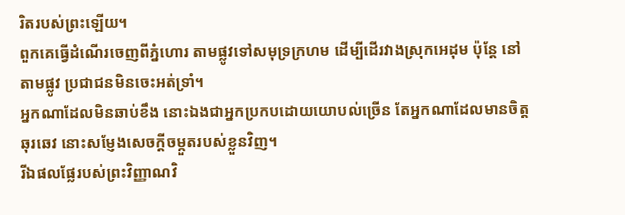រិតរបស់ព្រះឡើយ។
ពួកគេធ្វើដំណើរចេញពីភ្នំហោរ តាមផ្លូវទៅសមុទ្រក្រហម ដើម្បីដើរវាងស្រុកអេដុម ប៉ុន្តែ នៅតាមផ្លូវ ប្រជាជនមិនចេះអត់ទ្រាំ។
អ្នកណាដែលមិនឆាប់ខឹង នោះឯងជាអ្នកប្រកបដោយយោបល់ច្រើន តែអ្នកណាដែលមានចិត្តឆុរឆេវ នោះសម្ញែងសេចក្ដីចម្កួតរបស់ខ្លួនវិញ។
រីឯផលផ្លែរបស់ព្រះវិញ្ញាណវិ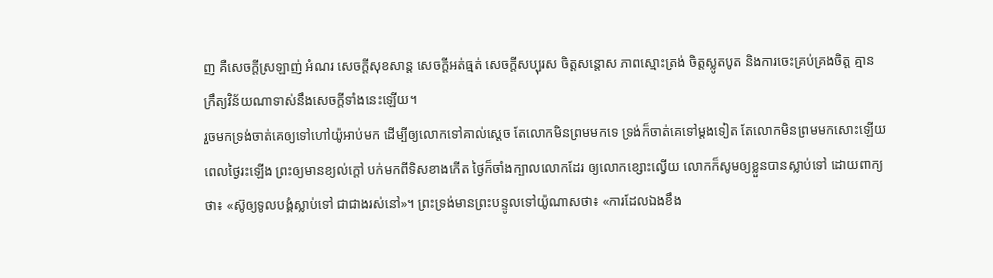ញ គឺសេចក្ដីស្រឡាញ់ អំណរ សេចក្ដីសុខសាន្ត សេចក្ដីអត់ធ្មត់ សេចក្ដីសប្បុរស ចិត្តសន្ដោស ភាពស្មោះត្រង់ ចិត្តស្លូតបូត និងការចេះគ្រប់គ្រងចិត្ត គ្មានក្រឹត្យវិន័យណាទាស់នឹងសេចក្ដីទាំងនេះឡើយ។
រួចមកទ្រង់ចាត់គេឲ្យទៅហៅយ៉ូអាប់មក ដើម្បីឲ្យលោកទៅគាល់ស្តេច តែលោកមិនព្រមមកទេ ទ្រង់ក៏ចាត់គេទៅម្តងទៀត តែលោកមិនព្រមមកសោះឡើយ
ពេលថ្ងៃរះឡើង ព្រះឲ្យមានខ្យល់ក្តៅ បក់មកពីទិសខាងកើត ថ្ងៃក៏ចាំងក្បាលលោកដែរ ឲ្យលោកខ្សោះល្វើយ លោកក៏សូមឲ្យខ្លួនបានស្លាប់ទៅ ដោយពាក្យថា៖ «ស៊ូឲ្យទូលបង្គំស្លាប់ទៅ ជាជាងរស់នៅ»។ ព្រះទ្រង់មានព្រះបន្ទូលទៅយ៉ូណាសថា៖ «ការដែលឯងខឹង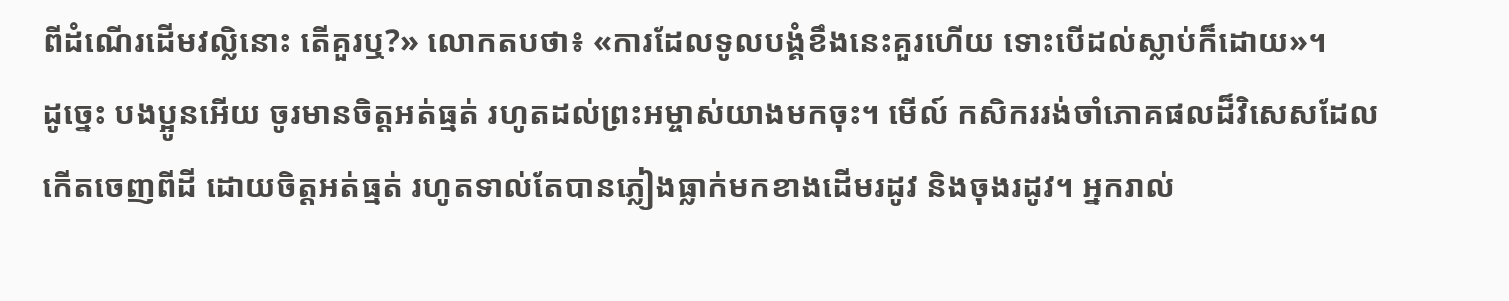ពីដំណើរដើមវល្លិនោះ តើគួរឬ?» លោកតបថា៖ «ការដែលទូលបង្គំខឹងនេះគួរហើយ ទោះបើដល់ស្លាប់ក៏ដោយ»។
ដូច្នេះ បងប្អូនអើយ ចូរមានចិត្តអត់ធ្មត់ រហូតដល់ព្រះអម្ចាស់យាងមកចុះ។ មើល៍ កសិកររង់ចាំភោគផលដ៏វិសេសដែលកើតចេញពីដី ដោយចិត្តអត់ធ្មត់ រហូតទាល់តែបានភ្លៀងធ្លាក់មកខាងដើមរដូវ និងចុងរដូវ។ អ្នករាល់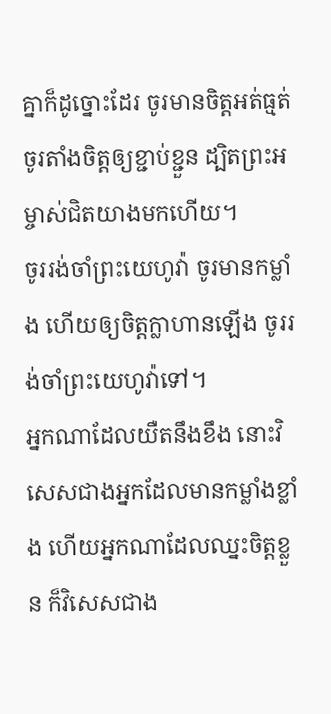គ្នាក៏ដូច្នោះដែរ ចូរមានចិត្តអត់ធ្មត់ ចូរតាំងចិត្តឲ្យខ្ជាប់ខ្ជួន ដ្បិតព្រះអម្ចាស់ជិតយាងមកហើយ។
ចូររង់ចាំព្រះយេហូវ៉ា ចូរមានកម្លាំង ហើយឲ្យចិត្តក្លាហានឡើង ចូររង់ចាំព្រះយេហូវ៉ាទៅ។
អ្នកណាដែលយឺតនឹងខឹង នោះវិសេសជាងអ្នកដែលមានកម្លាំងខ្លាំង ហើយអ្នកណាដែលឈ្នះចិត្តខ្លួន ក៏វិសេសជាង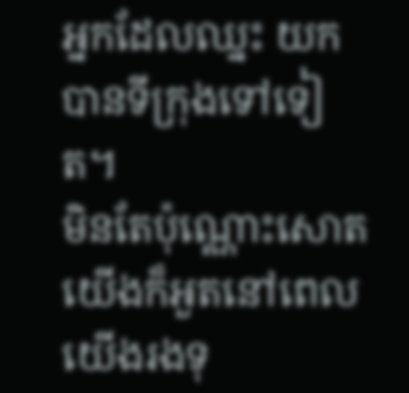អ្នកដែលឈ្នះ យកបានទីក្រុងទៅទៀត។
មិនតែប៉ុណ្ណោះសោត យើងក៏អួតនៅពេលយើងរងទុ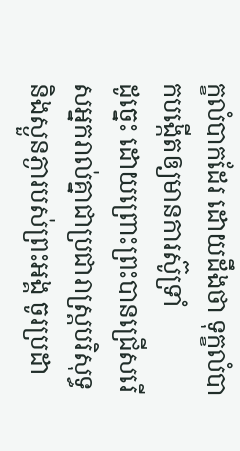ក្ខលំបាកដែរ ដោយដឹងថា ទុក្ខលំបាកបង្កើតឲ្យមានការស៊ូទ្រាំ
ដូច្នេះ ដោយព្រោះព្រះបានជ្រើសរើសអ្នករាល់គ្នាជាប្រជារាស្រ្តបរិសុទ្ធ និងស្ងួនភ្ងារបស់ព្រះអង្គ ចូរប្រដា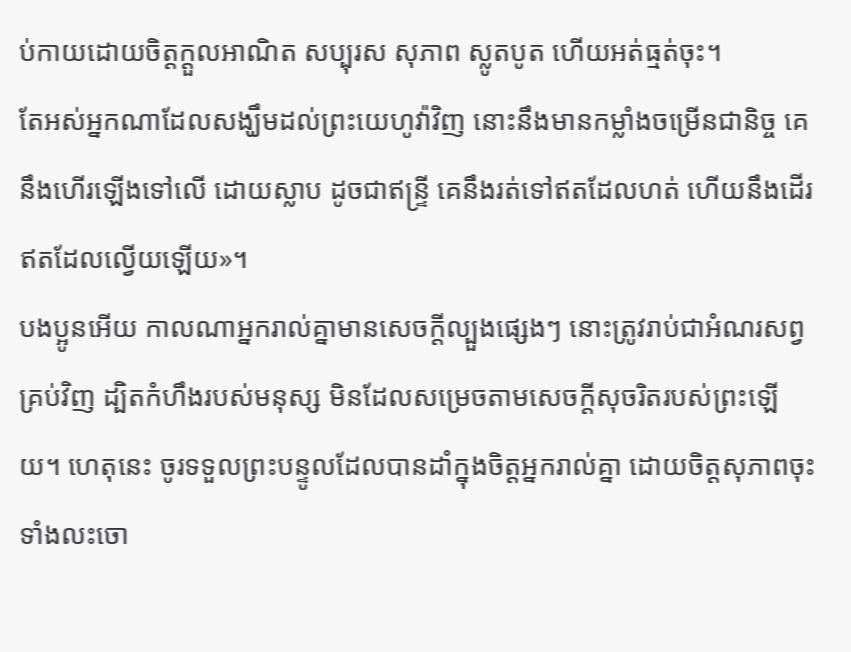ប់កាយដោយចិត្តក្តួលអាណិត សប្បុរស សុភាព ស្លូតបូត ហើយអត់ធ្មត់ចុះ។
តែអស់អ្នកណាដែលសង្ឃឹមដល់ព្រះយេហូវ៉ាវិញ នោះនឹងមានកម្លាំងចម្រើនជានិច្ច គេនឹងហើរឡើងទៅលើ ដោយស្លាប ដូចជាឥន្ទ្រី គេនឹងរត់ទៅឥតដែលហត់ ហើយនឹងដើរឥតដែលល្វើយឡើយ»។
បងប្អូនអើយ កាលណាអ្នករាល់គ្នាមានសេចក្តីល្បួងផ្សេងៗ នោះត្រូវរាប់ជាអំណរសព្វគ្រប់វិញ ដ្បិតកំហឹងរបស់មនុស្ស មិនដែលសម្រេចតាមសេចក្ដីសុចរិតរបស់ព្រះឡើយ។ ហេតុនេះ ចូរទទួលព្រះបន្ទូលដែលបានដាំក្នុងចិត្តអ្នករាល់គ្នា ដោយចិត្តសុភាពចុះ ទាំងលះចោ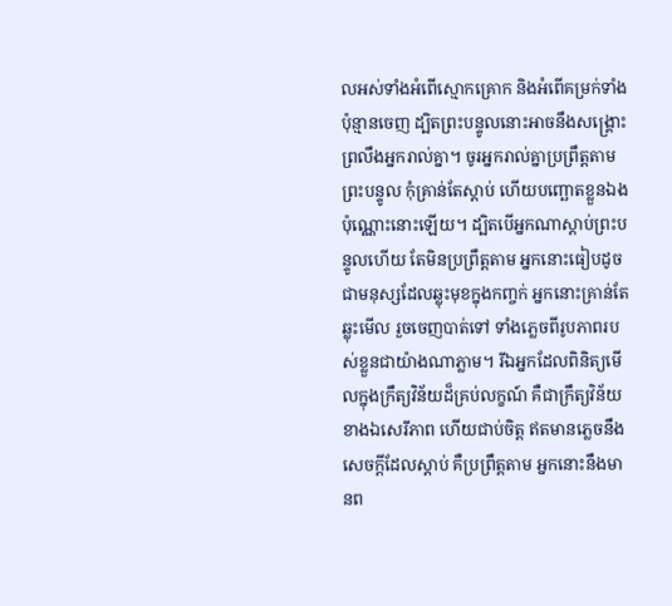លអស់ទាំងអំពើស្មោកគ្រោក និងអំពើគម្រក់ទាំងប៉ុន្មានចេញ ដ្បិតព្រះបន្ទូលនោះអាចនឹងសង្គ្រោះព្រលឹងអ្នករាល់គ្នា។ ចូរអ្នករាល់គ្នាប្រព្រឹត្តតាមព្រះបន្ទូល កុំគ្រាន់តែស្តាប់ ហើយបញ្ឆោតខ្លួនឯងប៉ុណ្ណោះនោះឡើយ។ ដ្បិតបើអ្នកណាស្តាប់ព្រះបន្ទូលហើយ តែមិនប្រព្រឹត្តតាម អ្នកនោះធៀបដូចជាមនុស្សដែលឆ្លុះមុខក្នុងកញ្ចក់ អ្នកនោះគ្រាន់តែឆ្លុះមើល រួចចេញបាត់ទៅ ទាំងភ្លេចពីរូបភាពរបស់ខ្លួនជាយ៉ាងណាភ្លាម។ រីឯអ្នកដែលពិនិត្យមើលក្នុងក្រឹត្យវិន័យដ៏គ្រប់លក្ខណ៍ គឺជាក្រឹត្យវិន័យខាងឯសេរីភាព ហើយជាប់ចិត្ត ឥតមានភ្លេចនឹងសេចក្ដីដែលស្តាប់ គឺប្រព្រឹត្តតាម អ្នកនោះនឹងមានព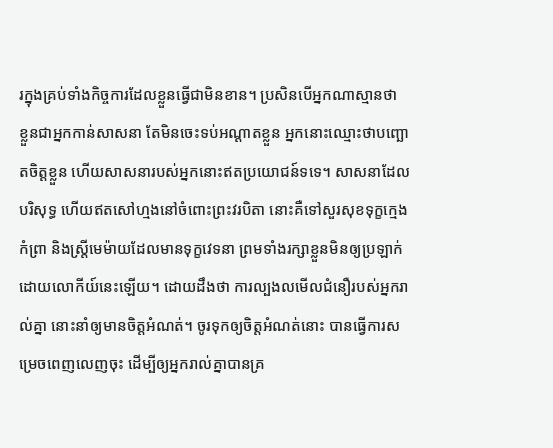រក្នុងគ្រប់ទាំងកិច្ចការដែលខ្លួនធ្វើជាមិនខាន។ ប្រសិនបើអ្នកណាស្មានថា ខ្លួនជាអ្នកកាន់សាសនា តែមិនចេះទប់អណ្តាតខ្លួន អ្នកនោះឈ្មោះថាបញ្ឆោតចិត្តខ្លួន ហើយសាសនារបស់អ្នកនោះឥតប្រយោជន៍ទទេ។ សាសនាដែលបរិសុទ្ធ ហើយឥតសៅហ្មងនៅចំពោះព្រះវរបិតា នោះគឺទៅសួរសុខទុក្ខក្មេងកំព្រា និងស្ត្រីមេម៉ាយដែលមានទុក្ខវេទនា ព្រមទាំងរក្សាខ្លួនមិនឲ្យប្រឡាក់ដោយលោកីយ៍នេះឡើយ។ ដោយដឹងថា ការល្បងលមើលជំនឿរបស់អ្នករាល់គ្នា នោះនាំឲ្យមានចិត្តអំណត់។ ចូរទុកឲ្យចិត្តអំណត់នោះ បានធ្វើការសម្រេចពេញលេញចុះ ដើម្បីឲ្យអ្នករាល់គ្នាបានគ្រ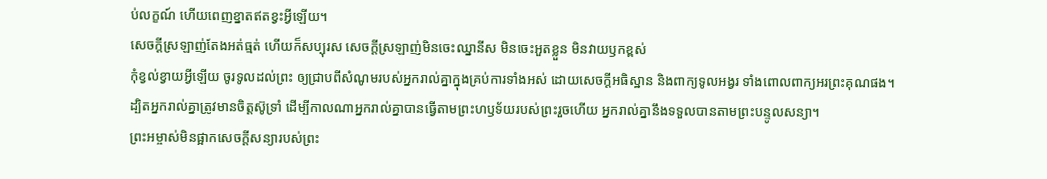ប់លក្ខណ៍ ហើយពេញខ្នាតឥតខ្វះអ្វីឡើយ។
សេចក្តីស្រឡាញ់តែងអត់ធ្មត់ ហើយក៏សប្បុរស សេចក្តីស្រឡាញ់មិនចេះឈ្នានីស មិនចេះអួតខ្លួន មិនវាយឫកខ្ពស់
កុំខ្វល់ខ្វាយអ្វីឡើយ ចូរទូលដល់ព្រះ ឲ្យជ្រាបពីសំណូមរបស់អ្នករាល់គ្នាក្នុងគ្រប់ការទាំងអស់ ដោយសេចក្ដីអធិស្ឋាន និងពាក្យទូលអង្វរ ទាំងពោលពាក្យអរព្រះគុណផង។
ដ្បិតអ្នករាល់គ្នាត្រូវមានចិត្តស៊ូទ្រាំ ដើម្បីកាលណាអ្នករាល់គ្នាបានធ្វើតាមព្រះហឫទ័យរបស់ព្រះរួចហើយ អ្នករាល់គ្នានឹងទទួលបានតាមព្រះបន្ទូលសន្យា។
ព្រះអម្ចាស់មិនផ្អាកសេចក្ដីសន្យារបស់ព្រះ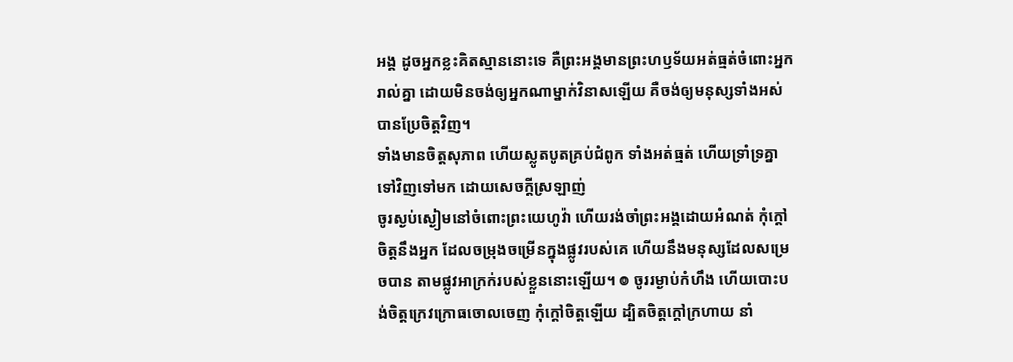អង្គ ដូចអ្នកខ្លះគិតស្មាននោះទេ គឺព្រះអង្គមានព្រះហឫទ័យអត់ធ្មត់ចំពោះអ្នករាល់គ្នា ដោយមិនចង់ឲ្យអ្នកណាម្នាក់វិនាសឡើយ គឺចង់ឲ្យមនុស្សទាំងអស់បានប្រែចិត្តវិញ។
ទាំងមានចិត្តសុភាព ហើយស្លូតបូតគ្រប់ជំពូក ទាំងអត់ធ្មត់ ហើយទ្រាំទ្រគ្នាទៅវិញទៅមក ដោយសេចក្ដីស្រឡាញ់
ចូរស្ងប់ស្ងៀមនៅចំពោះព្រះយេហូវ៉ា ហើយរង់ចាំព្រះអង្គដោយអំណត់ កុំក្តៅចិត្តនឹងអ្នក ដែលចម្រុងចម្រើនក្នុងផ្លូវរបស់គេ ហើយនឹងមនុស្សដែលសម្រេចបាន តាមផ្លូវអាក្រក់របស់ខ្លួននោះឡើយ។ ៙ ចូររម្ងាប់កំហឹង ហើយបោះបង់ចិត្តក្រេវក្រោធចោលចេញ កុំក្តៅចិត្តឡើយ ដ្បិតចិត្តក្ដៅក្រហាយ នាំ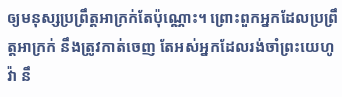ឲ្យមនុស្សប្រព្រឹត្តអាក្រក់តែប៉ុណ្ណោះ។ ព្រោះពួកអ្នកដែលប្រព្រឹត្តអាក្រក់ នឹងត្រូវកាត់ចេញ តែអស់អ្នកដែលរង់ចាំព្រះយេហូវ៉ា នឹ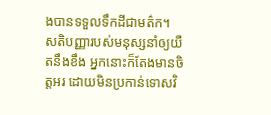ងបានទទួលទឹកដីជាមត៌ក។
សតិបញ្ញារបស់មនុស្សនាំឲ្យយឺតនឹងខឹង អ្នកនោះក៏តែងមានចិត្តអរ ដោយមិនប្រកាន់ទោសវិ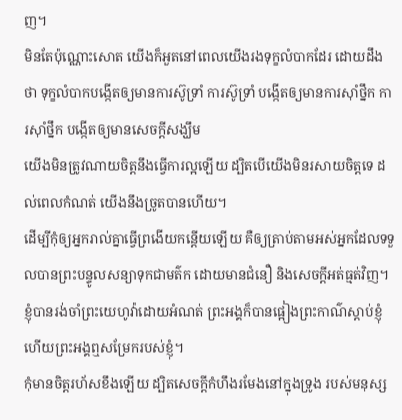ញ។
មិនតែប៉ុណ្ណោះសោត យើងក៏អួតនៅពេលយើងរងទុក្ខលំបាកដែរ ដោយដឹងថា ទុក្ខលំបាកបង្កើតឲ្យមានការស៊ូទ្រាំ ការស៊ូទ្រាំ បង្កើតឲ្យមានការស៊ាំថ្នឹក ការស៊ាំថ្នឹក បង្កើតឲ្យមានសេចក្តីសង្ឃឹម
យើងមិនត្រូវណាយចិត្តនឹងធ្វើការល្អឡើយ ដ្បិតបើយើងមិនរសាយចិត្តទេ ដល់ពេលកំណត់ យើងនឹងច្រូតបានហើយ។
ដើម្បីកុំឲ្យអ្នករាល់គ្នាធ្វើព្រងើយកន្ដើយឡើយ គឺឲ្យត្រាប់តាមអស់អ្នកដែលទទួលបានព្រះបន្ទូលសន្យាទុកជាមត៌ក ដោយមានជំនឿ និងសេចក្ដីអត់ធ្មត់វិញ។
ខ្ញុំបានរង់ចាំព្រះយេហូវ៉ាដោយអំណត់ ព្រះអង្គក៏បានផ្អៀងព្រះកាណ៌ស្តាប់ខ្ញុំ ហើយព្រះអង្គឮសម្រែករបស់ខ្ញុំ។
កុំមានចិត្តរហ័សខឹងឡើយ ដ្បិតសេចក្ដីកំហឹងរមែងនៅក្នុងទ្រូង របស់មនុស្ស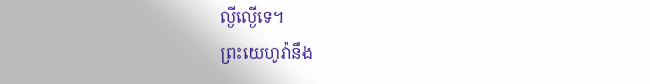ល្ងីល្ងើទេ។
ព្រះយេហូវ៉ានឹង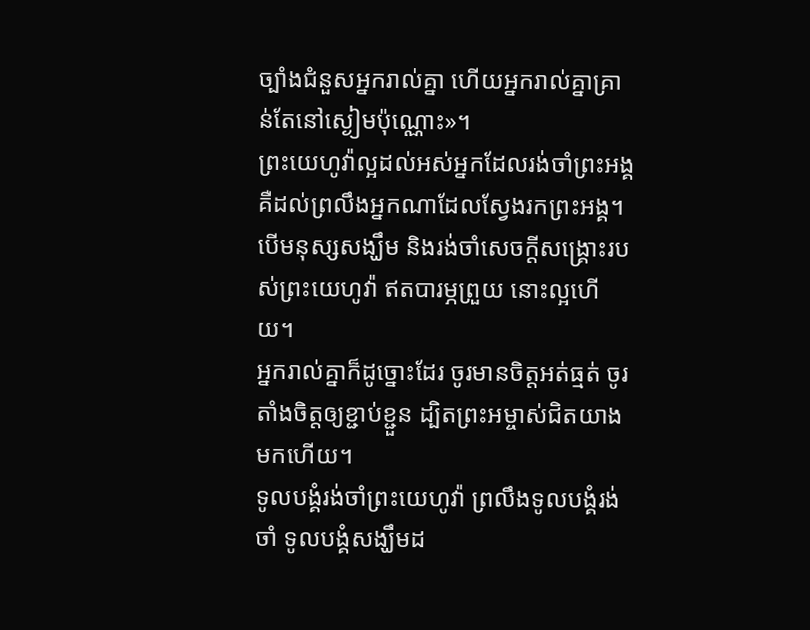ច្បាំងជំនួសអ្នករាល់គ្នា ហើយអ្នករាល់គ្នាគ្រាន់តែនៅស្ងៀមប៉ុណ្ណោះ»។
ព្រះយេហូវ៉ាល្អដល់អស់អ្នកដែលរង់ចាំព្រះអង្គ គឺដល់ព្រលឹងអ្នកណាដែលស្វែងរកព្រះអង្គ។ បើមនុស្សសង្ឃឹម និងរង់ចាំសេចក្ដីសង្គ្រោះរបស់ព្រះយេហូវ៉ា ឥតបារម្ភព្រួយ នោះល្អហើយ។
អ្នករាល់គ្នាក៏ដូច្នោះដែរ ចូរមានចិត្តអត់ធ្មត់ ចូរតាំងចិត្តឲ្យខ្ជាប់ខ្ជួន ដ្បិតព្រះអម្ចាស់ជិតយាងមកហើយ។
ទូលបង្គំរង់ចាំព្រះយេហូវ៉ា ព្រលឹងទូលបង្គំរង់ចាំ ទូលបង្គំសង្ឃឹមដ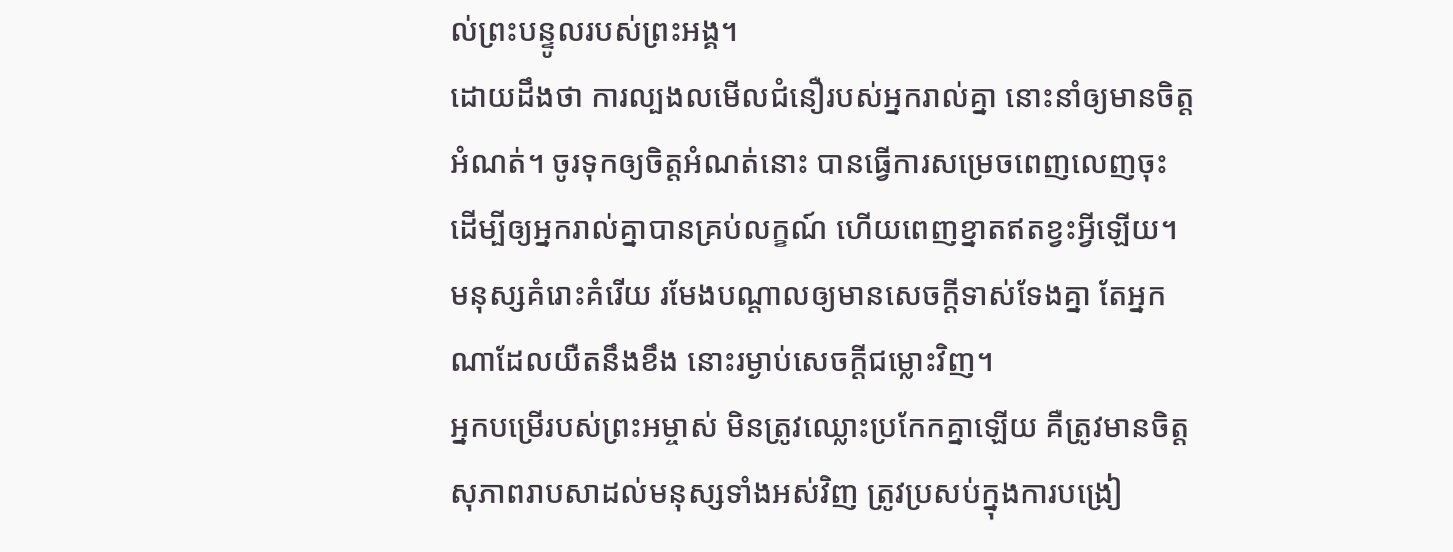ល់ព្រះបន្ទូលរបស់ព្រះអង្គ។
ដោយដឹងថា ការល្បងលមើលជំនឿរបស់អ្នករាល់គ្នា នោះនាំឲ្យមានចិត្តអំណត់។ ចូរទុកឲ្យចិត្តអំណត់នោះ បានធ្វើការសម្រេចពេញលេញចុះ ដើម្បីឲ្យអ្នករាល់គ្នាបានគ្រប់លក្ខណ៍ ហើយពេញខ្នាតឥតខ្វះអ្វីឡើយ។
មនុស្សគំរោះគំរើយ រមែងបណ្ដាលឲ្យមានសេចក្ដីទាស់ទែងគ្នា តែអ្នកណាដែលយឺតនឹងខឹង នោះរម្ងាប់សេចក្ដីជម្លោះវិញ។
អ្នកបម្រើរបស់ព្រះអម្ចាស់ មិនត្រូវឈ្លោះប្រកែកគ្នាឡើយ គឺត្រូវមានចិត្តសុភាពរាបសាដល់មនុស្សទាំងអស់វិញ ត្រូវប្រសប់ក្នុងការបង្រៀ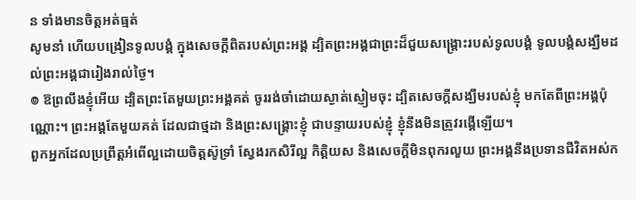ន ទាំងមានចិត្តអត់ធ្មត់
សូមនាំ ហើយបង្រៀនទូលបង្គំ ក្នុងសេចក្ដីពិតរបស់ព្រះអង្គ ដ្បិតព្រះអង្គជាព្រះដ៏ជួយសង្គ្រោះរបស់ទូលបង្គំ ទូលបង្គំសង្ឃឹមដល់ព្រះអង្គជារៀងរាល់ថ្ងៃ។
៙ ឱព្រលឹងខ្ញុំអើយ ដ្បិតព្រះតែមួយព្រះអង្គគត់ ចូររង់ចាំដោយស្ងាត់ស្ញៀមចុះ ដ្បិតសេចក្ដីសង្ឃឹមរបស់ខ្ញុំ មកតែពីព្រះអង្គប៉ុណ្ណោះ។ ព្រះអង្គតែមួយគត់ ដែលជាថ្មដា និងព្រះសង្គ្រោះខ្ញុំ ជាបន្ទាយរបស់ខ្ញុំ ខ្ញុំនឹងមិនត្រូវរង្គើឡើយ។
ពួកអ្នកដែលប្រព្រឹត្តអំពើល្អដោយចិត្តស៊ូទ្រាំ ស្វែងរកសិរីល្អ កិត្តិយស និងសេចក្តីមិនពុករលួយ ព្រះអង្គនឹងប្រទានជីវិតអស់ក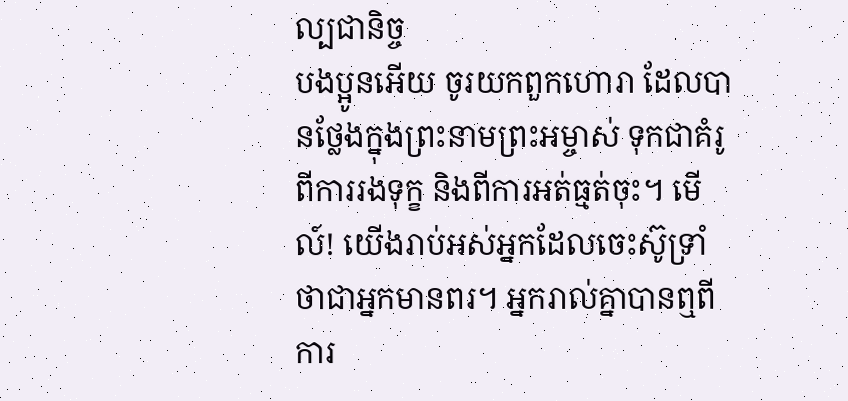ល្បជានិច្ច
បងប្អូនអើយ ចូរយកពួកហោរា ដែលបានថ្លែងក្នុងព្រះនាមព្រះអម្ចាស់ ទុកជាគំរូពីការរងទុក្ខ និងពីការអត់ធ្មត់ចុះ។ មើល៍! យើងរាប់អស់អ្នកដែលចេះស៊ូទ្រាំ ថាជាអ្នកមានពរ។ អ្នករាល់គ្នាបានឮពីការ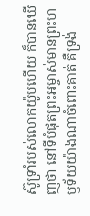ស៊ូទ្រាំរបស់លោកយ៉ូបហើយ ក៏បានឃើញថា នៅទីបំផុតព្រះអម្ចាស់មានព្រះហឫទ័យយ៉ាងណាចំពោះគាត់ គឺទ្រង់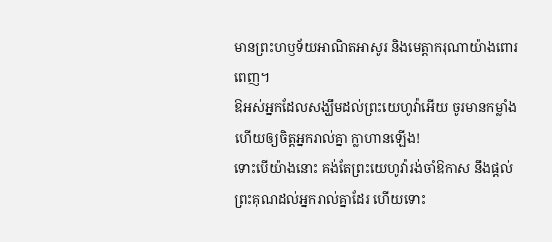មានព្រះហឫទ័យអាណិតអាសូរ និងមេត្ដាករុណាយ៉ាងពោរពេញ។
ឱអស់អ្នកដែលសង្ឃឹមដល់ព្រះយេហូវ៉ាអើយ ចូរមានកម្លាំង ហើយឲ្យចិត្តអ្នករាល់គ្នា ក្លាហានឡើង!
ទោះបើយ៉ាងនោះ គង់តែព្រះយេហូវ៉ារង់ចាំឱកាស នឹងផ្តល់ព្រះគុណដល់អ្នករាល់គ្នាដែរ ហើយទោះ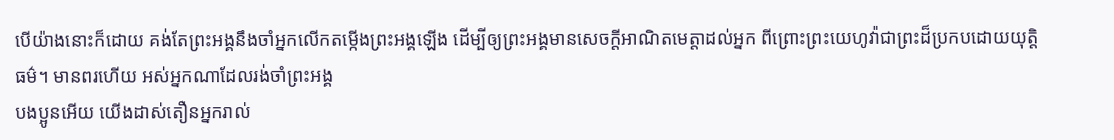បើយ៉ាងនោះក៏ដោយ គង់តែព្រះអង្គនឹងចាំអ្នកលើកតម្កើងព្រះអង្គឡើង ដើម្បីឲ្យព្រះអង្គមានសេចក្ដីអាណិតមេត្តាដល់អ្នក ពីព្រោះព្រះយេហូវ៉ាជាព្រះដ៏ប្រកបដោយយុត្តិធម៌។ មានពរហើយ អស់អ្នកណាដែលរង់ចាំព្រះអង្គ
បងប្អូនអើយ យើងដាស់តឿនអ្នករាល់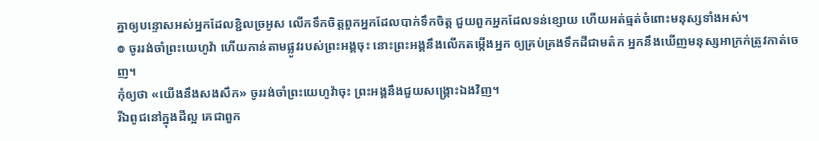គ្នាឲ្យបន្ទោសអស់អ្នកដែលខ្ជិលច្រអូស លើកទឹកចិត្តពួកអ្នកដែលបាក់ទឹកចិត្ត ជួយពួកអ្នកដែលទន់ខ្សោយ ហើយអត់ធ្មត់ចំពោះមនុស្សទាំងអស់។
៙ ចូររង់ចាំព្រះយេហូវ៉ា ហើយកាន់តាមផ្លូវរបស់ព្រះអង្គចុះ នោះព្រះអង្គនឹងលើកតម្កើងអ្នក ឲ្យគ្រប់គ្រងទឹកដីជាមត៌ក អ្នកនឹងឃើញមនុស្សអាក្រក់ត្រូវកាត់ចេញ។
កុំឲ្យថា «យើងនឹងសងសឹក» ចូររង់ចាំព្រះយេហូវ៉ាចុះ ព្រះអង្គនឹងជួយសង្គ្រោះឯងវិញ។
រីឯពូជនៅក្នុងដីល្អ គេជាពួក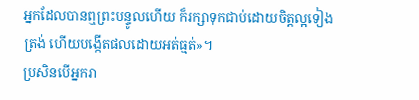អ្នកដែលបានឮព្រះបន្ទូលហើយ ក៏រក្សាទុកជាប់ដោយចិត្តល្អទៀងត្រង់ ហើយបង្កើតផលដោយអត់ធ្មត់»។
ប្រសិនបើអ្នករា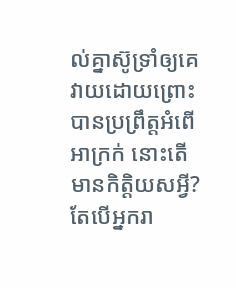ល់គ្នាស៊ូទ្រាំឲ្យគេវាយដោយព្រោះបានប្រព្រឹត្តអំពើអាក្រក់ នោះតើមានកិត្តិយសអ្វី? តែបើអ្នករា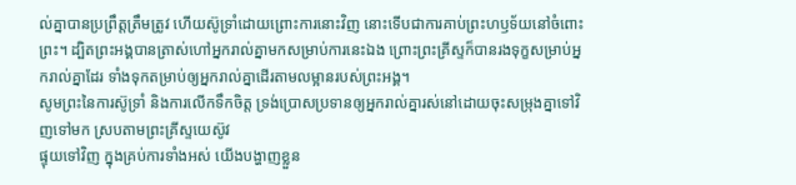ល់គ្នាបានប្រព្រឹត្តត្រឹមត្រូវ ហើយស៊ូទ្រាំដោយព្រោះការនោះវិញ នោះទើបជាការគាប់ព្រះហឫទ័យនៅចំពោះព្រះ។ ដ្បិតព្រះអង្គបានត្រាស់ហៅអ្នករាល់គ្នាមកសម្រាប់ការនេះឯង ព្រោះព្រះគ្រីស្ទក៏បានរងទុក្ខសម្រាប់អ្នករាល់គ្នាដែរ ទាំងទុកតម្រាប់ឲ្យអ្នករាល់គ្នាដើរតាមលម្អានរបស់ព្រះអង្គ។
សូមព្រះនៃការស៊ូទ្រាំ និងការលើកទឹកចិត្ត ទ្រង់ប្រោសប្រទានឲ្យអ្នករាល់គ្នារស់នៅដោយចុះសម្រុងគ្នាទៅវិញទៅមក ស្របតាមព្រះគ្រីស្ទយេស៊ូវ
ផ្ទុយទៅវិញ ក្នុងគ្រប់ការទាំងអស់ យើងបង្ហាញខ្លួន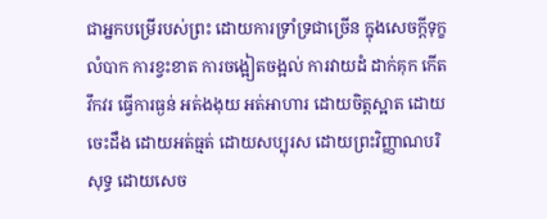ជាអ្នកបម្រើរបស់ព្រះ ដោយការទ្រាំទ្រជាច្រើន ក្នុងសេចក្ដីទុក្ខលំបាក ការខ្វះខាត ការចង្អៀតចង្អល់ ការវាយដំ ដាក់គុក កើតវឹកវរ ធ្វើការធ្ងន់ អត់ងងុយ អត់អាហារ ដោយចិត្តស្អាត ដោយចេះដឹង ដោយអត់ធ្មត់ ដោយសប្បុរស ដោយព្រះវិញ្ញាណបរិសុទ្ធ ដោយសេច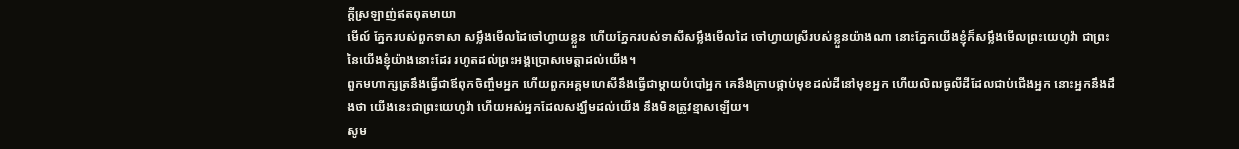ក្តីស្រឡាញ់ឥតពុតមាយា
មើល៍ ភ្នែករបស់ពួកទាសា សម្លឹងមើលដៃចៅហ្វាយខ្លួន ហើយភ្នែករបស់ទាសីសម្លឹងមើលដៃ ចៅហ្វាយស្រីរបស់ខ្លួនយ៉ាងណា នោះភ្នែកយើងខ្ញុំក៏សម្លឹងមើលព្រះយេហូវ៉ា ជាព្រះនៃយើងខ្ញុំយ៉ាងនោះដែរ រហូតដល់ព្រះអង្គប្រោសមេត្តាដល់យើង។
ពួកមហាក្សត្រនឹងធ្វើជាឪពុកចិញ្ចឹមអ្នក ហើយពួកអគ្គមហេសីនឹងធ្វើជាម្តាយបំបៅអ្នក គេនឹងក្រាបផ្កាប់មុខដល់ដីនៅមុខអ្នក ហើយលិឍធូលីដីដែលជាប់ជើងអ្នក នោះអ្នកនឹងដឹងថា យើងនេះជាព្រះយេហូវ៉ា ហើយអស់អ្នកដែលសង្ឃឹមដល់យើង នឹងមិនត្រូវខ្មាសឡើយ។
សូម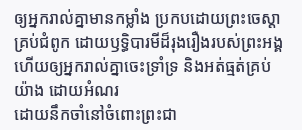ឲ្យអ្នករាល់គ្នាមានកម្លាំង ប្រកបដោយព្រះចេស្ដាគ្រប់ជំពូក ដោយឫទ្ធិបារមីដ៏រុងរឿងរបស់ព្រះអង្គ ហើយឲ្យអ្នករាល់គ្នាចេះទ្រាំទ្រ និងអត់ធ្មត់គ្រប់យ៉ាង ដោយអំណរ
ដោយនឹកចាំនៅចំពោះព្រះជា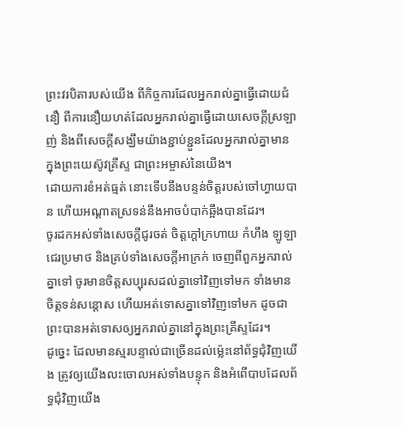ព្រះវរបិតារបស់យើង ពីកិច្ចការដែលអ្នករាល់គ្នាធ្វើដោយជំនឿ ពីការនឿយហត់ដែលអ្នករាល់គ្នាធ្វើដោយសេចក្ដីស្រឡាញ់ និងពីសេចក្ដីសង្ឃឹមយ៉ាងខ្ជាប់ខ្ជួនដែលអ្នករាល់គ្នាមាន ក្នុងព្រះយេស៊ូវគ្រីស្ទ ជាព្រះអម្ចាស់នៃយើង។
ដោយការខំអត់ធ្មត់ នោះទើបនឹងបន្ទន់ចិត្តរបស់ចៅហ្វាយបាន ហើយអណ្ដាតស្រទន់នឹងអាចបំបាក់ឆ្អឹងបានដែរ។
ចូរដកអស់ទាំងសេចក្តីជូរចត់ ចិត្តក្តៅក្រហាយ កំហឹង ឡូឡា ជេរប្រមាថ និងគ្រប់ទាំងសេចក្តីអាក្រក់ ចេញពីពួកអ្នករាល់គ្នាទៅ ចូរមានចិត្តសប្បុរសដល់គ្នាទៅវិញទៅមក ទាំងមានចិត្តទន់សន្តោស ហើយអត់ទោសគ្នាទៅវិញទៅមក ដូចជាព្រះបានអត់ទោសឲ្យអ្នករាល់គ្នានៅក្នុងព្រះគ្រីស្ទដែរ។
ដូច្នេះ ដែលមានស្មរបន្ទាល់ជាច្រើនដល់ម៉្លេះនៅព័ទ្ធជុំវិញយើង ត្រូវឲ្យយើងលះចោលអស់ទាំងបន្ទុក និងអំពើបាបដែលព័ទ្ធជុំវិញយើង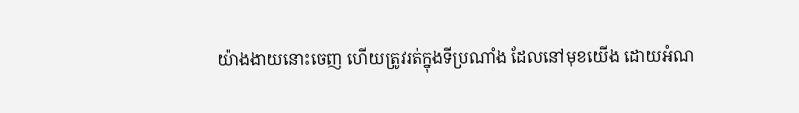យ៉ាងងាយនោះចេញ ហើយត្រូវរត់ក្នុងទីប្រណាំង ដែលនៅមុខយើង ដោយអំណ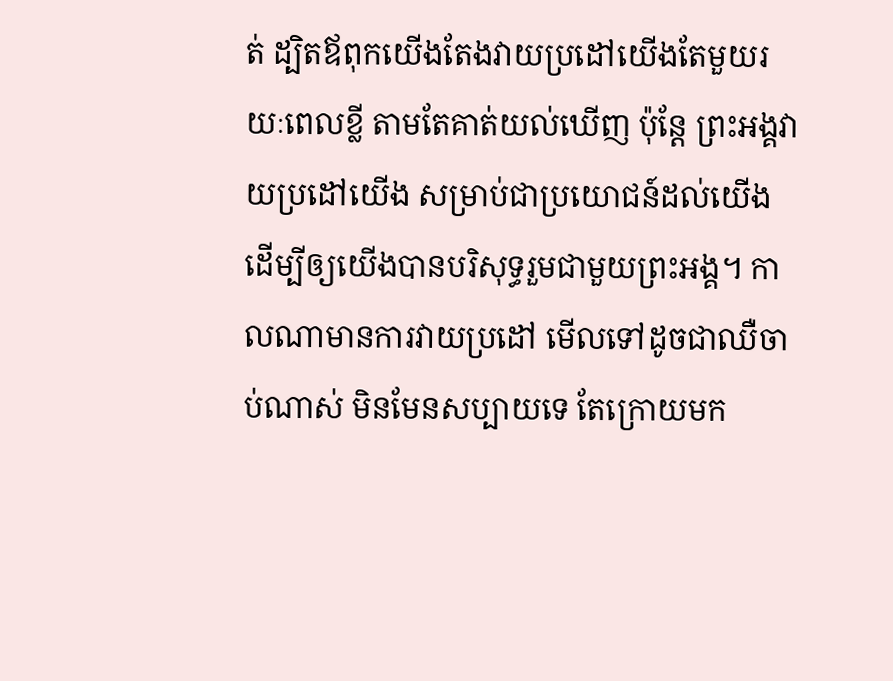ត់ ដ្បិតឪពុកយើងតែងវាយប្រដៅយើងតែមួយរយៈពេលខ្លី តាមតែគាត់យល់ឃើញ ប៉ុន្តែ ព្រះអង្គវាយប្រដៅយើង សម្រាប់ជាប្រយោជន៍ដល់យើង ដើម្បីឲ្យយើងបានបរិសុទ្ធរួមជាមួយព្រះអង្គ។ កាលណាមានការវាយប្រដៅ មើលទៅដូចជាឈឺចាប់ណាស់ មិនមែនសប្បាយទេ តែក្រោយមក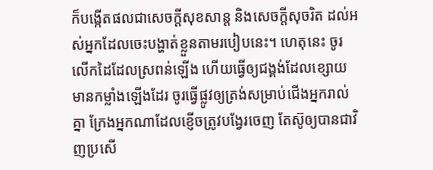ក៏បង្កើតផលជាសេចក្ដីសុខសាន្ត និងសេចក្ដីសុចរិត ដល់អស់អ្នកដែលចេះបង្ហាត់ខ្លួនតាមរបៀបនេះ។ ហេតុនេះ ចូរលើកដៃដែលស្រពន់ឡើង ហើយធ្វើឲ្យជង្គង់ដែលខ្សោយមានកម្លាំងឡើងដែរ ចូរធ្វើផ្លូវឲ្យត្រង់សម្រាប់ជើងអ្នករាល់គ្នា ក្រែងអ្នកណាដែលខ្ញើចត្រូវបង្វែរចេញ តែស៊ូឲ្យបានជាវិញប្រសើ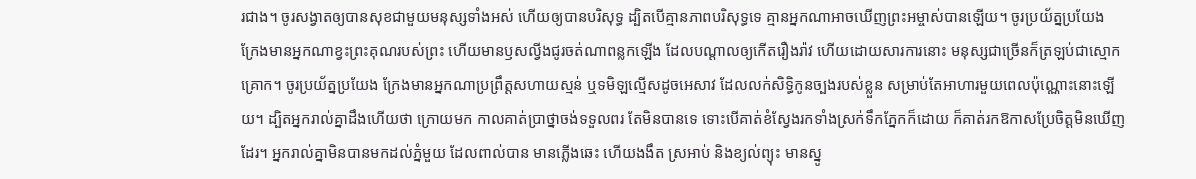រជាង។ ចូរសង្វាតឲ្យបានសុខជាមួយមនុស្សទាំងអស់ ហើយឲ្យបានបរិសុទ្ធ ដ្បិតបើគ្មានភាពបរិសុទ្ធទេ គ្មានអ្នកណាអាចឃើញព្រះអម្ចាស់បានឡើយ។ ចូរប្រយ័ត្នប្រយែង ក្រែងមានអ្នកណាខ្វះព្រះគុណរបស់ព្រះ ហើយមានឫសល្វីងជូរចត់ណាពន្លកឡើង ដែលបណ្ដាលឲ្យកើតរឿងរ៉ាវ ហើយដោយសារការនោះ មនុស្សជាច្រើនក៏ត្រឡប់ជាស្មោកគ្រោក។ ចូរប្រយ័ត្នប្រយែង ក្រែងមានអ្នកណាប្រព្រឹត្តសហាយស្មន់ ឬទមិឡល្មើសដូចអេសាវ ដែលលក់សិទ្ធិកូនច្បងរបស់ខ្លួន សម្រាប់តែអាហារមួយពេលប៉ុណ្ណោះនោះឡើយ។ ដ្បិតអ្នករាល់គ្នាដឹងហើយថា ក្រោយមក កាលគាត់ប្រាថ្នាចង់ទទួលពរ តែមិនបានទេ ទោះបើគាត់ខំស្វែងរកទាំងស្រក់ទឹកភ្នែកក៏ដោយ ក៏គាត់រកឱកាសប្រែចិត្តមិនឃើញដែរ។ អ្នករាល់គ្នាមិនបានមកដល់ភ្នំមួយ ដែលពាល់បាន មានភ្លើងឆេះ ហើយងងឹត ស្រអាប់ និងខ្យល់ព្យុះ មានស្នូ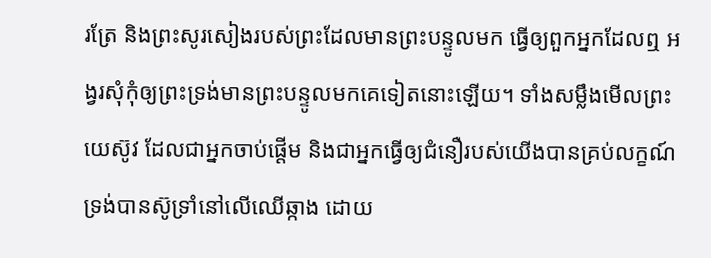រត្រែ និងព្រះសូរសៀងរបស់ព្រះដែលមានព្រះបន្ទូលមក ធ្វើឲ្យពួកអ្នកដែលឮ អង្វរសុំកុំឲ្យព្រះទ្រង់មានព្រះបន្ទូលមកគេទៀតនោះឡើយ។ ទាំងសម្លឹងមើលព្រះយេស៊ូវ ដែលជាអ្នកចាប់ផ្តើម និងជាអ្នកធ្វើឲ្យជំនឿរបស់យើងបានគ្រប់លក្ខណ៍ ទ្រង់បានស៊ូទ្រាំនៅលើឈើឆ្កាង ដោយ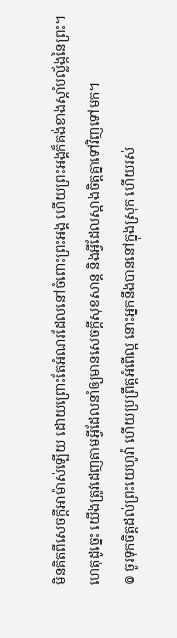មិនគិតពីសេចក្ដីអាម៉ាស់ឡើយ ដោយព្រោះតែអំណរដែលនៅចំពោះព្រះអង្គ ហើយព្រះអង្គក៏គង់ខាងស្តាំបល្ល័ង្កនៃព្រះ។
ហេតុដូច្នេះ យើងត្រូវដេញតាមអ្វីដែលនាំឲ្យមានសេចក្ដីសុខសាន្ត និងអ្វីដែលស្អាងចិត្តគ្នាទៅវិញទៅមក។
៙ ចូរទុកចិត្តដល់ព្រះយេហូវ៉ា ហើយប្រព្រឹត្តអំពើល្អ នោះអ្នកនឹងបាននៅក្នុងស្រុក ហើយរស់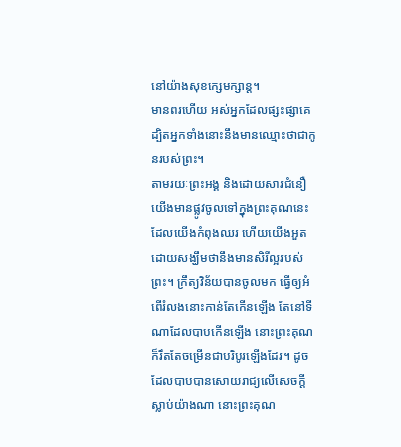នៅយ៉ាងសុខក្សេមក្សាន្ត។
មានពរហើយ អស់អ្នកដែលផ្សះផ្សាគេ ដ្បិតអ្នកទាំងនោះនឹងមានឈ្មោះថាជាកូនរបស់ព្រះ។
តាមរយៈព្រះអង្គ និងដោយសារជំនឿ យើងមានផ្លូវចូលទៅក្នុងព្រះគុណនេះ ដែលយើងកំពុងឈរ ហើយយើងអួតដោយសង្ឃឹមថានឹងមានសិរីល្អរបស់ព្រះ។ ក្រឹត្យវិន័យបានចូលមក ធ្វើឲ្យអំពើរំលងនោះកាន់តែកើនឡើង តែនៅទីណាដែលបាបកើនឡើង នោះព្រះគុណក៏រឹតតែចម្រើនជាបរិបូរឡើងដែរ។ ដូចដែលបាបបានសោយរាជ្យលើសេចក្ដីស្លាប់យ៉ាងណា នោះព្រះគុណ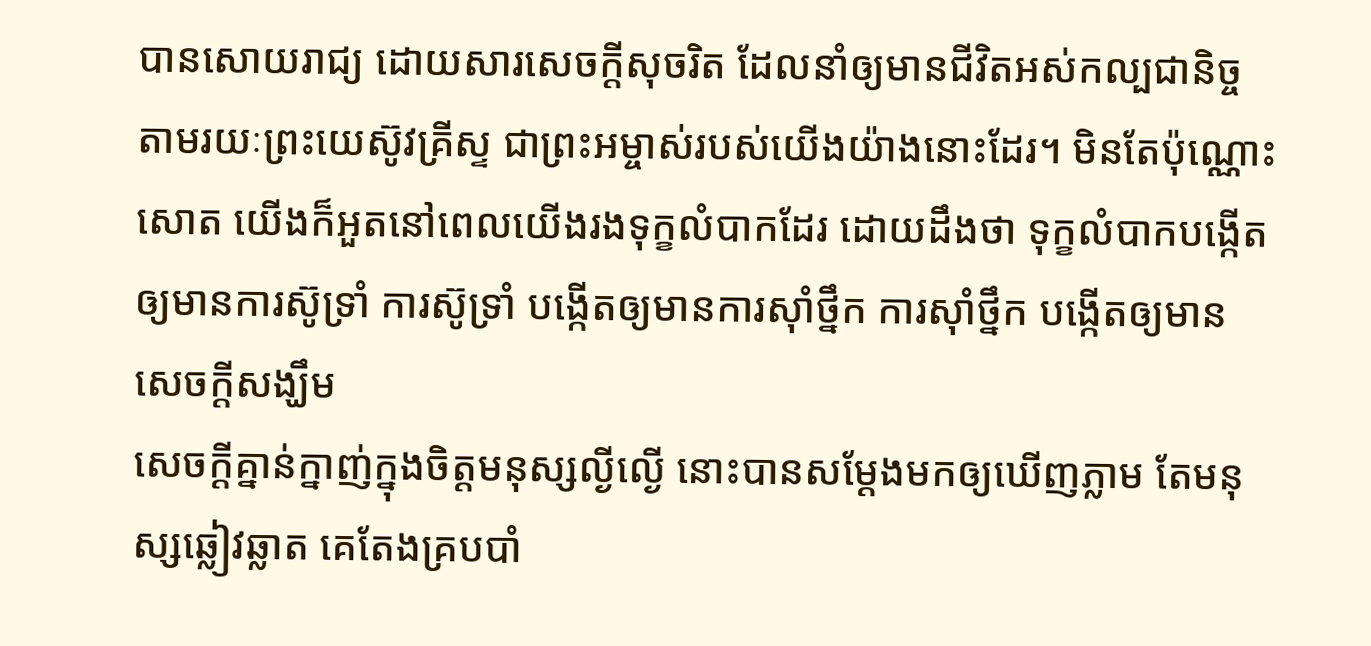បានសោយរាជ្យ ដោយសារសេចក្តីសុចរិត ដែលនាំឲ្យមានជីវិតអស់កល្បជានិច្ច តាមរយៈព្រះយេស៊ូវគ្រីស្ទ ជាព្រះអម្ចាស់របស់យើងយ៉ាងនោះដែរ។ មិនតែប៉ុណ្ណោះសោត យើងក៏អួតនៅពេលយើងរងទុក្ខលំបាកដែរ ដោយដឹងថា ទុក្ខលំបាកបង្កើតឲ្យមានការស៊ូទ្រាំ ការស៊ូទ្រាំ បង្កើតឲ្យមានការស៊ាំថ្នឹក ការស៊ាំថ្នឹក បង្កើតឲ្យមានសេចក្តីសង្ឃឹម
សេចក្ដីគ្នាន់ក្នាញ់ក្នុងចិត្តមនុស្សល្ងីល្ងើ នោះបានសម្ដែងមកឲ្យឃើញភ្លាម តែមនុស្សឆ្លៀវឆ្លាត គេតែងគ្របបាំ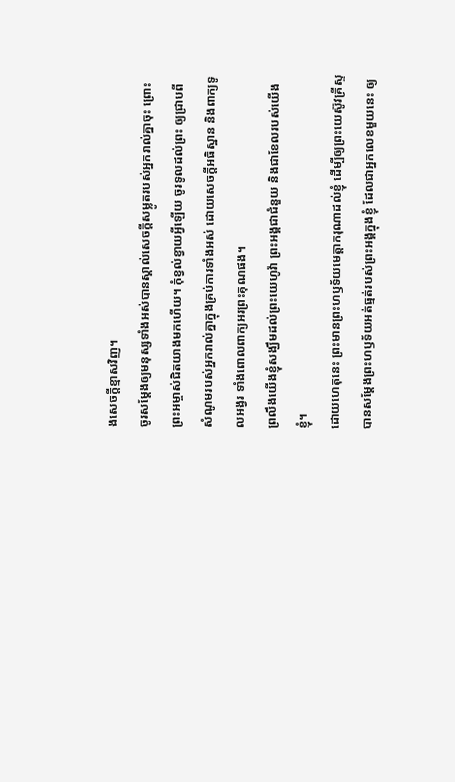ងសេចក្ដីខ្មាសវិញ។
ចូរសម្តែងឲ្យមនុស្សទាំងអស់បានស្គាល់សេចក្ដីសម្លូតរបស់អ្នករាល់គ្នាចុះ ព្រោះព្រះអម្ចាស់ជិតយាងមកហើយ។ កុំខ្វល់ខ្វាយអ្វីឡើយ ចូរទូលដល់ព្រះ ឲ្យជ្រាបពីសំណូមរបស់អ្នករាល់គ្នាក្នុងគ្រប់ការទាំងអស់ ដោយសេចក្ដីអធិស្ឋាន និងពាក្យទូលអង្វរ ទាំងពោលពាក្យអរព្រះគុណផង។
ព្រលឹងយើងខ្ញុំសង្ឃឹមដល់ព្រះយេហូវ៉ា ព្រះអង្គជាជំនួយ និងជាខែលរបស់យើងខ្ញុំ។
ដោយហេតុនេះ ព្រះមានព្រះហឫទ័យមេត្តាករុណាដល់ខ្ញុំ ដើម្បីឲ្យព្រះយេស៊ូវគ្រីស្ទ បានសម្តែងព្រះហឫទ័យអត់ធ្មត់របស់ព្រះអង្គក្នុងខ្ញុំ ដែលជាអ្នកលេខមួយនេះ ឲ្យ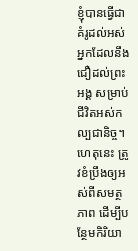ខ្ញុំបានធ្វើជាគំរូដល់អស់អ្នកដែលនឹងជឿដល់ព្រះអង្គ សម្រាប់ជីវិតអស់កល្បជានិច្ច។
ហេតុនេះ ត្រូវខំប្រឹងឲ្យអស់ពីសមត្ថភាព ដើម្បីបន្ថែមកិរិយា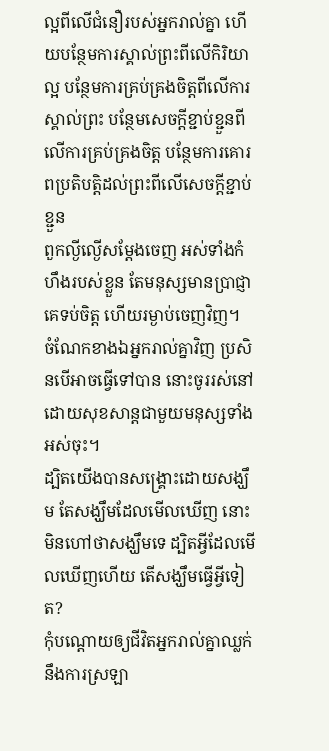ល្អពីលើជំនឿរបស់អ្នករាល់គ្នា ហើយបន្ថែមការស្គាល់ព្រះពីលើកិរិយាល្អ បន្ថែមការគ្រប់គ្រងចិត្តពីលើការស្គាល់ព្រះ បន្ថែមសេចក្ដីខ្ជាប់ខ្ជួនពីលើការគ្រប់គ្រងចិត្ត បន្ថែមការគោរពប្រតិបត្តិដល់ព្រះពីលើសេចក្ដីខ្ជាប់ខ្ជួន
ពួកល្ងីល្ងើសម្ដែងចេញ អស់ទាំងកំហឹងរបស់ខ្លួន តែមនុស្សមានប្រាជ្ញាគេទប់ចិត្ត ហើយរម្ងាប់ចេញវិញ។
ចំណែកខាងឯអ្នករាល់គ្នាវិញ ប្រសិនបើអាចធ្វើទៅបាន នោះចូររស់នៅដោយសុខសាន្តជាមួយមនុស្សទាំងអស់ចុះ។
ដ្បិតយើងបានសង្គ្រោះដោយសង្ឃឹម តែសង្ឃឹមដែលមើលឃើញ នោះមិនហៅថាសង្ឃឹមទេ ដ្បិតអ្វីដែលមើលឃើញហើយ តើសង្ឃឹមធ្វើអ្វីទៀត?
កុំបណ្ដោយឲ្យជីវិតអ្នករាល់គ្នាឈ្លក់នឹងការស្រឡា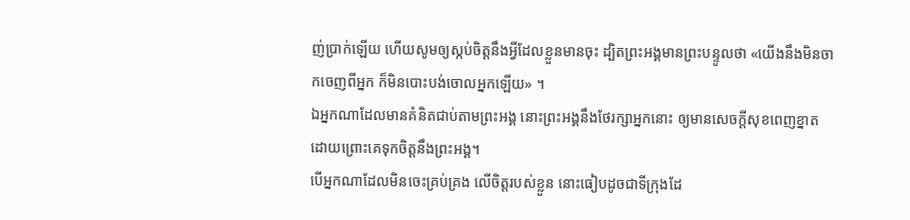ញ់ប្រាក់ឡើយ ហើយសូមឲ្យស្កប់ចិត្តនឹងអ្វីដែលខ្លួនមានចុះ ដ្បិតព្រះអង្គមានព្រះបន្ទូលថា «យើងនឹងមិនចាកចេញពីអ្នក ក៏មិនបោះបង់ចោលអ្នកឡើយ» ។
ឯអ្នកណាដែលមានគំនិតជាប់តាមព្រះអង្គ នោះព្រះអង្គនឹងថែរក្សាអ្នកនោះ ឲ្យមានសេចក្ដីសុខពេញខ្នាត ដោយព្រោះគេទុកចិត្តនឹងព្រះអង្គ។
បើអ្នកណាដែលមិនចេះគ្រប់គ្រង លើចិត្តរបស់ខ្លួន នោះធៀបដូចជាទីក្រុងដែ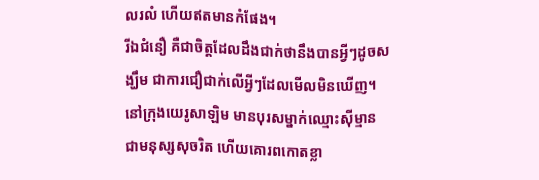លរលំ ហើយឥតមានកំផែង។
រីឯជំនឿ គឺជាចិត្តដែលដឹងជាក់ថានឹងបានអ្វីៗដូចសង្ឃឹម ជាការជឿជាក់លើអ្វីៗដែលមើលមិនឃើញ។
នៅក្រុងយេរូសាឡិម មានបុរសម្នាក់ឈ្មោះស៊ីម្មាន ជាមនុស្សសុចរិត ហើយគោរពកោតខ្លា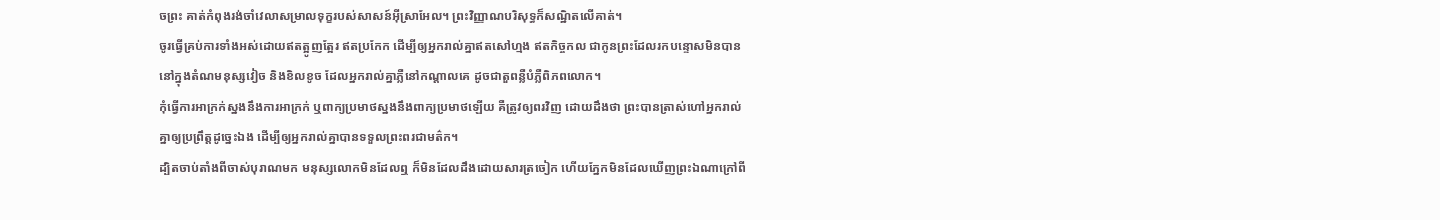ចព្រះ គាត់កំពុងរង់ចាំវេលាសម្រាលទុក្ខរបស់សាសន៍អ៊ីស្រាអែល។ ព្រះវិញ្ញាណបរិសុទ្ធក៏សណ្ឋិតលើគាត់។
ចូរធ្វើគ្រប់ការទាំងអស់ដោយឥតត្អូញត្អែរ ឥតប្រកែក ដើម្បីឲ្យអ្នករាល់គ្នាឥតសៅហ្មង ឥតកិច្ចកល ជាកូនព្រះដែលរកបន្ទោសមិនបាន នៅក្នុងតំណមនុស្សវៀច និងខិលខូច ដែលអ្នករាល់គ្នាភ្លឺនៅកណ្ដាលគេ ដូចជាតួពន្លឺបំភ្លឺពិភពលោក។
កុំធ្វើការអាក្រក់ស្នងនឹងការអាក្រក់ ឬពាក្យប្រមាថស្នងនឹងពាក្យប្រមាថឡើយ គឺត្រូវឲ្យពរវិញ ដោយដឹងថា ព្រះបានត្រាស់ហៅអ្នករាល់គ្នាឲ្យប្រព្រឹត្តដូច្នេះឯង ដើម្បីឲ្យអ្នករាល់គ្នាបានទទួលព្រះពរជាមត៌ក។
ដ្បិតចាប់តាំងពីចាស់បុរាណមក មនុស្សលោកមិនដែលឮ ក៏មិនដែលដឹងដោយសារត្រចៀក ហើយភ្នែកមិនដែលឃើញព្រះឯណាក្រៅពី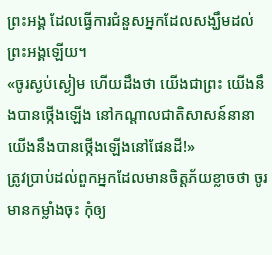ព្រះអង្គ ដែលធ្វើការជំនួសអ្នកដែលសង្ឃឹមដល់ព្រះអង្គឡើយ។
«ចូរស្ងប់ស្ងៀម ហើយដឹងថា យើងជាព្រះ យើងនឹងបានថ្កើងឡើង នៅកណ្ដាលជាតិសាសន៍នានា យើងនឹងបានថ្កើងឡើងនៅផែនដី!»
ត្រូវប្រាប់ដល់ពួកអ្នកដែលមានចិត្តភ័យខ្លាចថា ចូរមានកម្លាំងចុះ កុំឲ្យ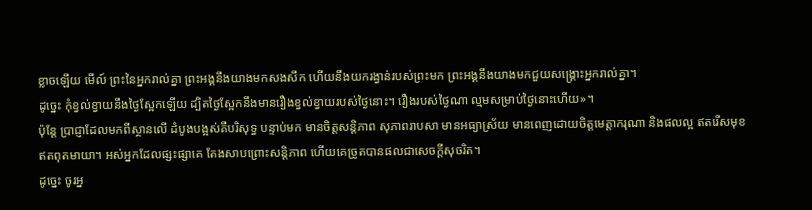ខ្លាចឡើយ មើល៍ ព្រះនៃអ្នករាល់គ្នា ព្រះអង្គនឹងយាងមកសងសឹក ហើយនឹងយករង្វាន់របស់ព្រះមក ព្រះអង្គនឹងយាងមកជួយសង្គ្រោះអ្នករាល់គ្នា។
ដូច្នេះ កុំខ្វល់ខ្វាយនឹងថ្ងៃស្អែកឡើយ ដ្បិតថ្ងៃស្អែកនឹងមានរឿងខ្វល់ខ្វាយរបស់ថ្ងៃនោះ។ រឿងរបស់ថ្ងៃណា ល្មមសម្រាប់ថ្ងៃនោះហើយ»។
ប៉ុន្តែ ប្រាជ្ញាដែលមកពីស្ថានលើ ដំបូងបង្អស់គឺបរិសុទ្ធ បន្ទាប់មក មានចិត្តសន្តិភាព សុភាពរាបសា មានអធ្យាស្រ័យ មានពេញដោយចិត្តមេត្តាករុណា និងផលល្អ ឥតរើសមុខ ឥតពុតមាយា។ អស់អ្នកដែលផ្សះផ្សាគេ តែងសាបព្រោះសន្តិភាព ហើយគេច្រូតបានផលជាសេចក្ដីសុចរិត។
ដូច្នេះ ចូរអ្ន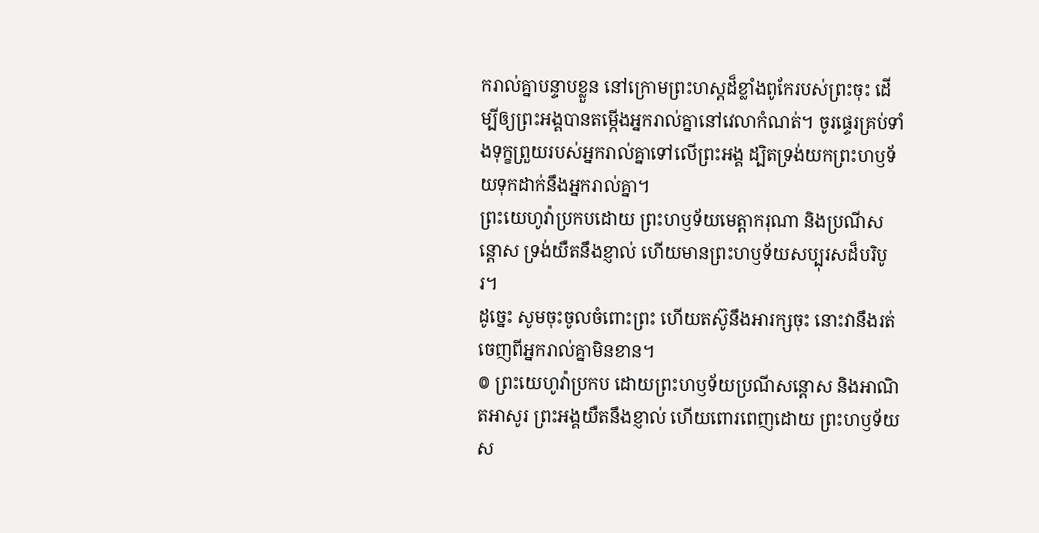ករាល់គ្នាបន្ទាបខ្លួន នៅក្រោមព្រះហស្តដ៏ខ្លាំងពូកែរបស់ព្រះចុះ ដើម្បីឲ្យព្រះអង្គបានតម្កើងអ្នករាល់គ្នានៅវេលាកំណត់។ ចូរផ្ទេរគ្រប់ទាំងទុក្ខព្រួយរបស់អ្នករាល់គ្នាទៅលើព្រះអង្គ ដ្បិតទ្រង់យកព្រះហឫទ័យទុកដាក់នឹងអ្នករាល់គ្នា។
ព្រះយេហូវ៉ាប្រកបដោយ ព្រះហឫទ័យមេត្តាករុណា និងប្រណីសន្ដោស ទ្រង់យឺតនឹងខ្ញាល់ ហើយមានព្រះហឫទ័យសប្បុរសដ៏បរិបូរ។
ដូច្នេះ សូមចុះចូលចំពោះព្រះ ហើយតស៊ូនឹងអារក្សចុះ នោះវានឹងរត់ចេញពីអ្នករាល់គ្នាមិនខាន។
៙ ព្រះយេហូវ៉ាប្រកប ដោយព្រះហឫទ័យប្រណីសន្ដោស និងអាណិតអាសូរ ព្រះអង្គយឺតនឹងខ្ញាល់ ហើយពោរពេញដោយ ព្រះហឫទ័យស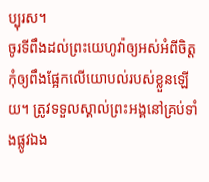ប្បុរស។
ចូរទីពឹងដល់ព្រះយេហូវ៉ាឲ្យអស់អំពីចិត្ត កុំឲ្យពឹងផ្អែកលើយោបល់របស់ខ្លួនឡើយ។ ត្រូវទទួលស្គាល់ព្រះអង្គនៅគ្រប់ទាំងផ្លូវឯង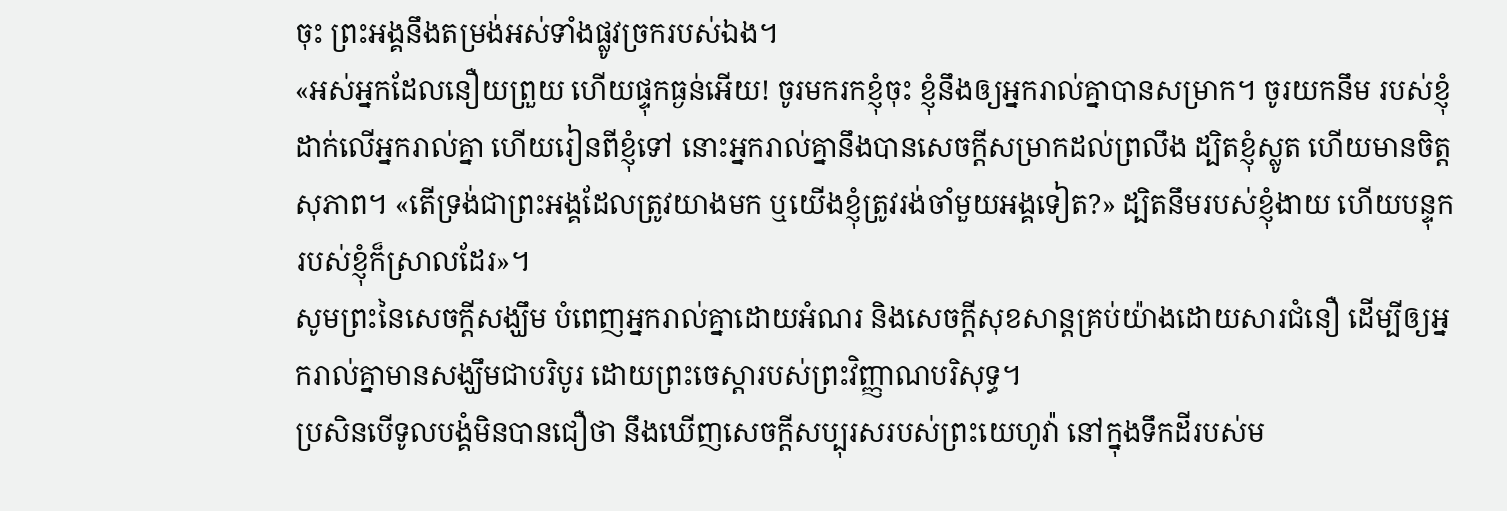ចុះ ព្រះអង្គនឹងតម្រង់អស់ទាំងផ្លូវច្រករបស់ឯង។
«អស់អ្នកដែលនឿយព្រួយ ហើយផ្ទុកធ្ងន់អើយ! ចូរមករកខ្ញុំចុះ ខ្ញុំនឹងឲ្យអ្នករាល់គ្នាបានសម្រាក។ ចូរយកនឹម របស់ខ្ញុំដាក់លើអ្នករាល់គ្នា ហើយរៀនពីខ្ញុំទៅ នោះអ្នករាល់គ្នានឹងបានសេចក្តីសម្រាកដល់ព្រលឹង ដ្បិតខ្ញុំស្លូត ហើយមានចិត្តសុភាព។ «តើទ្រង់ជាព្រះអង្គដែលត្រូវយាងមក ឬយើងខ្ញុំត្រូវរង់ចាំមួយអង្គទៀត?» ដ្បិតនឹមរបស់ខ្ញុំងាយ ហើយបន្ទុករបស់ខ្ញុំក៏ស្រាលដែរ»។
សូមព្រះនៃសេចក្តីសង្ឃឹម បំពេញអ្នករាល់គ្នាដោយអំណរ និងសេចក្តីសុខសាន្តគ្រប់យ៉ាងដោយសារជំនឿ ដើម្បីឲ្យអ្នករាល់គ្នាមានសង្ឃឹមជាបរិបូរ ដោយព្រះចេស្តារបស់ព្រះវិញ្ញាណបរិសុទ្ធ។
ប្រសិនបើទូលបង្គំមិនបានជឿថា នឹងឃើញសេចក្ដីសប្បុរសរបស់ព្រះយេហូវ៉ា នៅក្នុងទឹកដីរបស់ម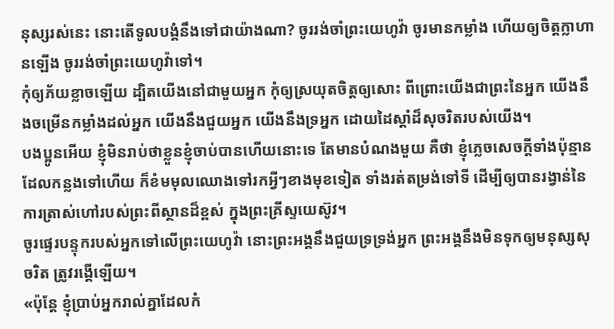នុស្សរស់នេះ នោះតើទូលបង្គំនឹងទៅជាយ៉ាងណា? ចូររង់ចាំព្រះយេហូវ៉ា ចូរមានកម្លាំង ហើយឲ្យចិត្តក្លាហានឡើង ចូររង់ចាំព្រះយេហូវ៉ាទៅ។
កុំឲ្យភ័យខ្លាចឡើយ ដ្បិតយើងនៅជាមួយអ្នក កុំឲ្យស្រយុតចិត្តឲ្យសោះ ពីព្រោះយើងជាព្រះនៃអ្នក យើងនឹងចម្រើនកម្លាំងដល់អ្នក យើងនឹងជួយអ្នក យើងនឹងទ្រអ្នក ដោយដៃស្តាំដ៏សុចរិតរបស់យើង។
បងប្អូនអើយ ខ្ញុំមិនរាប់ថាខ្លួនខ្ញុំចាប់បានហើយនោះទេ តែមានបំណងមួយ គឺថា ខ្ញុំភ្លេចសេចក្ដីទាំងប៉ុន្មានដែលកន្លងទៅហើយ ក៏ខំមមុលឈោងទៅរកអ្វីៗខាងមុខទៀត ទាំងរត់តម្រង់ទៅទី ដើម្បីឲ្យបានរង្វាន់នៃការត្រាស់ហៅរបស់ព្រះពីស្ថានដ៏ខ្ពស់ ក្នុងព្រះគ្រីស្ទយេស៊ូវ។
ចូរផ្ទេរបន្ទុករបស់អ្នកទៅលើព្រះយេហូវ៉ា នោះព្រះអង្គនឹងជួយទ្រទ្រង់អ្នក ព្រះអង្គនឹងមិនទុកឲ្យមនុស្សសុចរិត ត្រូវរង្គើឡើយ។
«ប៉ុន្តែ ខ្ញុំប្រាប់អ្នករាល់គ្នាដែលកំ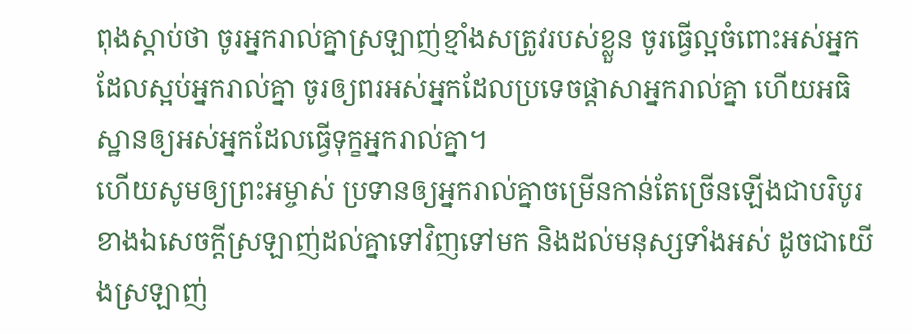ពុងស្តាប់ថា ចូរអ្នករាល់គ្នាស្រឡាញ់ខ្មាំងសត្រូវរបស់ខ្លួន ចូរធ្វើល្អចំពោះអស់អ្នកដែលស្អប់អ្នករាល់គ្នា ចូរឲ្យពរអស់អ្នកដែលប្រទេចផ្តាសាអ្នករាល់គ្នា ហើយអធិស្ឋានឲ្យអស់អ្នកដែលធ្វើទុក្ខអ្នករាល់គ្នា។
ហើយសូមឲ្យព្រះអម្ចាស់ ប្រទានឲ្យអ្នករាល់គ្នាចម្រើនកាន់តែច្រើនឡើងជាបរិបូរ ខាងឯសេចក្ដីស្រឡាញ់ដល់គ្នាទៅវិញទៅមក និងដល់មនុស្សទាំងអស់ ដូចជាយើងស្រឡាញ់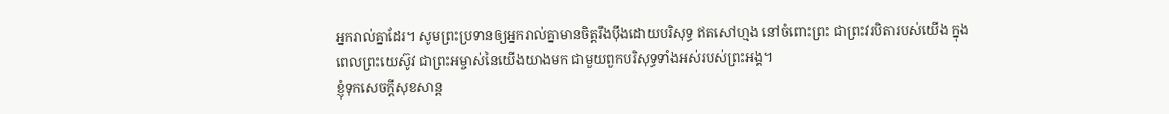អ្នករាល់គ្នាដែរ។ សូមព្រះប្រទានឲ្យអ្នករាល់គ្នាមានចិត្តរឹងប៉ឹងដោយបរិសុទ្ធ ឥតសៅហ្មង នៅចំពោះព្រះ ជាព្រះវរបិតារបស់យើង ក្នុងពេលព្រះយេស៊ូវ ជាព្រះអម្ចាស់នៃយើងយាងមក ជាមួយពួកបរិសុទ្ធទាំងអស់របស់ព្រះអង្គ។
ខ្ញុំទុកសេចក្តីសុខសាន្ត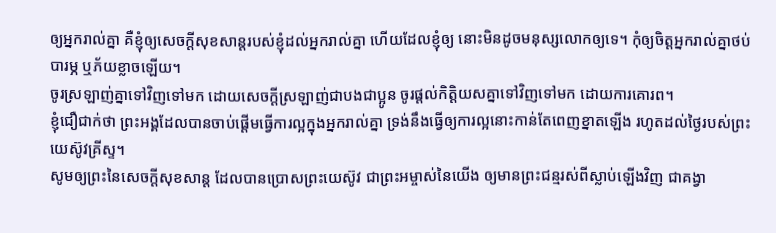ឲ្យអ្នករាល់គ្នា គឺខ្ញុំឲ្យសេចក្តីសុខសាន្តរបស់ខ្ញុំដល់អ្នករាល់គ្នា ហើយដែលខ្ញុំឲ្យ នោះមិនដូចមនុស្សលោកឲ្យទេ។ កុំឲ្យចិត្តអ្នករាល់គ្នាថប់បារម្ភ ឬភ័យខ្លាចឡើយ។
ចូរស្រឡាញ់គ្នាទៅវិញទៅមក ដោយសេចក្ដីស្រឡាញ់ជាបងជាប្អូន ចូរផ្តល់កិត្តិយសគ្នាទៅវិញទៅមក ដោយការគោរព។
ខ្ញុំជឿជាក់ថា ព្រះអង្គដែលបានចាប់ផ្តើមធ្វើការល្អក្នុងអ្នករាល់គ្នា ទ្រង់នឹងធ្វើឲ្យការល្អនោះកាន់តែពេញខ្នាតឡើង រហូតដល់ថ្ងៃរបស់ព្រះយេស៊ូវគ្រីស្ទ។
សូមឲ្យព្រះនៃសេចក្តីសុខសាន្ត ដែលបានប្រោសព្រះយេស៊ូវ ជាព្រះអម្ចាស់នៃយើង ឲ្យមានព្រះជន្មរស់ពីស្លាប់ឡើងវិញ ជាគង្វា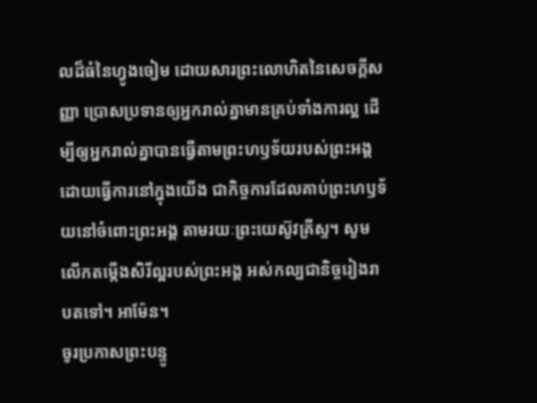លដ៏ធំនៃហ្វូងចៀម ដោយសារព្រះលោហិតនៃសេចក្ដីសញ្ញា ប្រោសប្រទានឲ្យអ្នករាល់គ្នាមានគ្រប់ទាំងការល្អ ដើម្បីឲ្យអ្នករាល់គ្នាបានធ្វើតាមព្រះហឫទ័យរបស់ព្រះអង្គ ដោយធ្វើការនៅក្នុងយើង ជាកិច្ចការដែលគាប់ព្រះហឫទ័យនៅចំពោះព្រះអង្គ តាមរយៈព្រះយេស៊ូវគ្រីស្ទ។ សូមលើកតម្កើងសិរីល្អរបស់ព្រះអង្គ អស់កល្បជានិច្ចរៀងរាបតទៅ។ អាម៉ែន។
ចូរប្រកាសព្រះបន្ទូ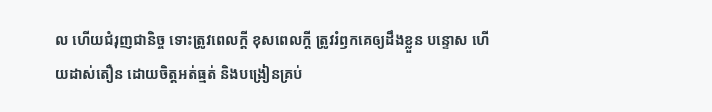ល ហើយជំរុញជានិច្ច ទោះត្រូវពេលក្ដី ខុសពេលក្តី ត្រូវរំឭកគេឲ្យដឹងខ្លួន បន្ទោស ហើយដាស់តឿន ដោយចិត្តអត់ធ្មត់ និងបង្រៀនគ្រប់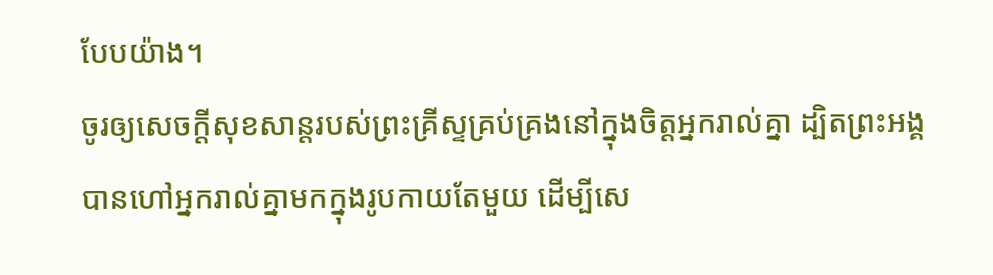បែបយ៉ាង។
ចូរឲ្យសេចក្តីសុខសាន្តរបស់ព្រះគ្រីស្ទគ្រប់គ្រងនៅក្នុងចិត្តអ្នករាល់គ្នា ដ្បិតព្រះអង្គបានហៅអ្នករាល់គ្នាមកក្នុងរូបកាយតែមួយ ដើម្បីសេ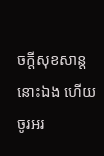ចក្ដីសុខសាន្តនោះឯង ហើយចូរអរ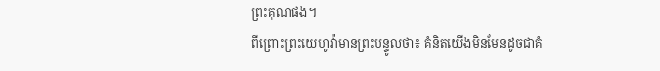ព្រះគុណផង។
ពីព្រោះព្រះយេហូវ៉ាមានព្រះបន្ទូលថា៖ គំនិតយើងមិនមែនដូចជាគំ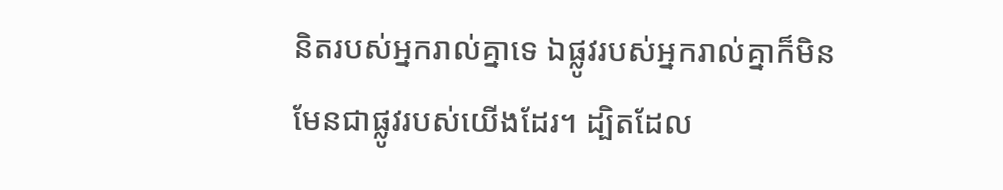និតរបស់អ្នករាល់គ្នាទេ ឯផ្លូវរបស់អ្នករាល់គ្នាក៏មិនមែនជាផ្លូវរបស់យើងដែរ។ ដ្បិតដែល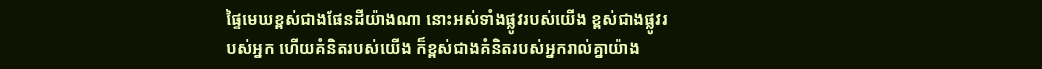ផ្ទៃមេឃខ្ពស់ជាងផែនដីយ៉ាងណា នោះអស់ទាំងផ្លូវរបស់យើង ខ្ពស់ជាងផ្លូវរបស់អ្នក ហើយគំនិតរបស់យើង ក៏ខ្ពស់ជាងគំនិតរបស់អ្នករាល់គ្នាយ៉ាង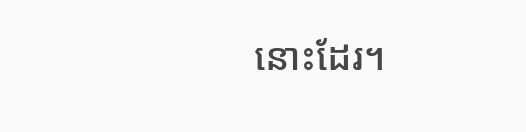នោះដែរ។